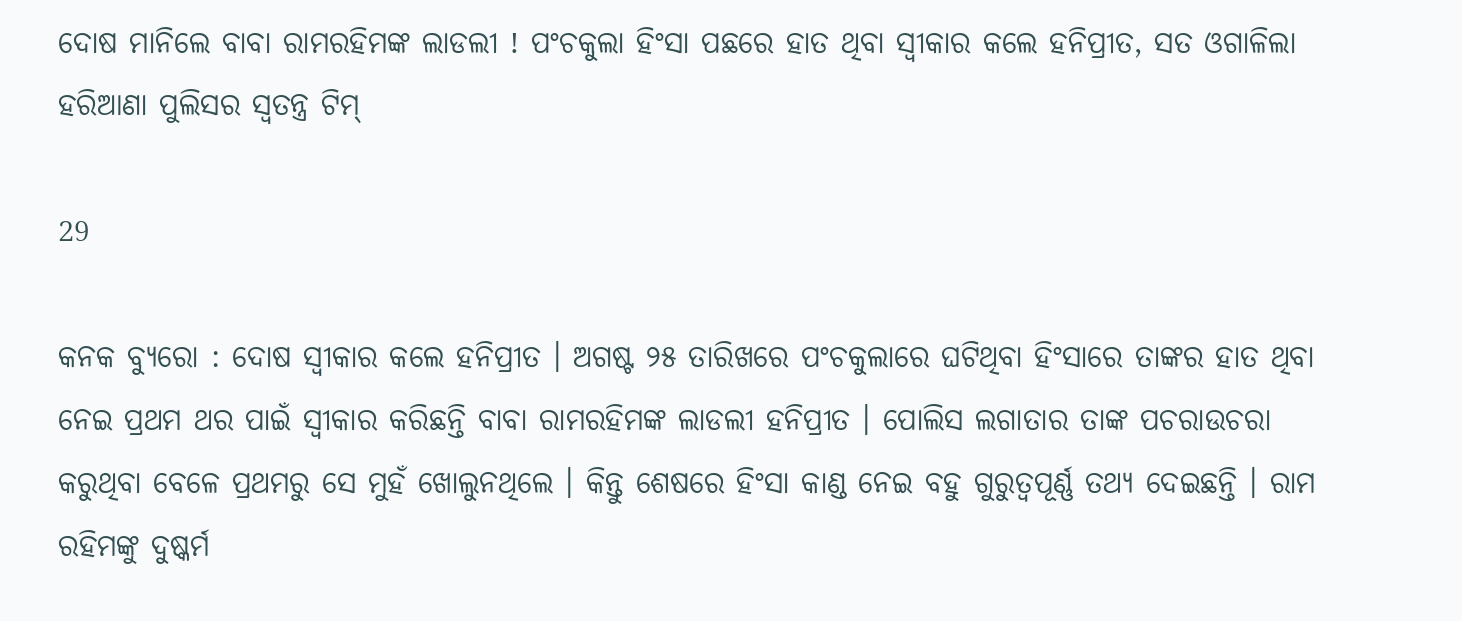ଦୋଷ ମାନିଲେ ବାବା ରାମରହିମଙ୍କ ଲାଡଲୀ ! ପଂଚକୁଲା ହିଂସା ପଛରେ ହାତ ଥିବା ସ୍ୱୀକାର କଲେ ହନିପ୍ରୀତ, ସତ ଓଗାଳିଲା ହରିଆଣା ପୁଲିସର ସ୍ୱତନ୍ତ୍ର ଟିମ୍

29

କନକ ବ୍ୟୁରୋ : ଦୋଷ ସ୍ୱୀକାର କଲେ ହନିପ୍ରୀତ । ଅଗଷ୍ଟ ୨୫ ତାରିଖରେ ପଂଚକୁଲାରେ ଘଟିଥିବା ହିଂସାରେ ତାଙ୍କର ହାତ ଥିବା ନେଇ ପ୍ରଥମ ଥର ପାଇଁ ସ୍ୱୀକାର କରିଛନ୍ତି ବାବା ରାମରହିମଙ୍କ ଲାଡଲୀ ହନିପ୍ରୀତ । ପୋଲିସ ଲଗାତାର ତାଙ୍କ ପଚରାଉଚରା କରୁଥିବା ବେଳେ ପ୍ରଥମରୁ ସେ ମୁହଁ ଖୋଲୁନଥିଲେ । କିନ୍ତୁ ଶେଷରେ ହିଂସା କାଣ୍ଡ ନେଇ ବହୁ ଗୁରୁତ୍ୱପୂର୍ଣ୍ଣ ତଥ୍ୟ ଦେଇଛନ୍ତି । ରାମ ରହିମଙ୍କୁ ଦୁଷ୍କର୍ମ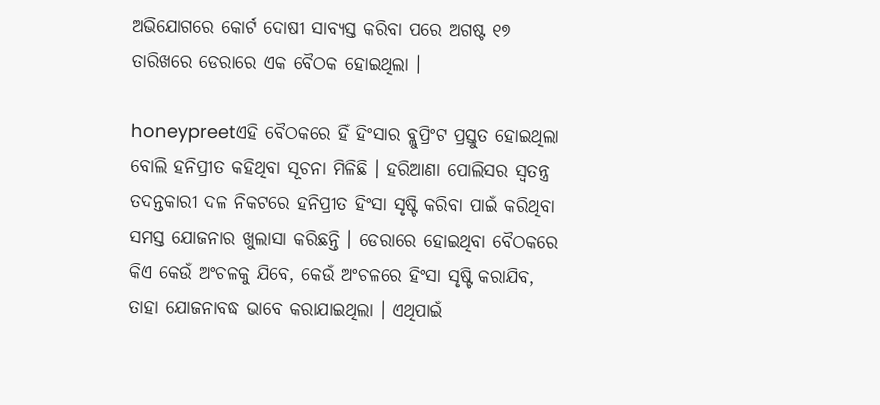ଅଭିଯୋଗରେ କୋର୍ଟ ଦୋଷୀ ସାବ୍ୟସ୍ତ କରିବା ପରେ ଅଗଷ୍ଟ ୧୭ ତାରିଖରେ ଡେରାରେ ଏକ ବୈଠକ ହୋଇଥିଲା ।

honeypreetଏହି ବୈଠକରେ ହିଁ ହିଂସାର ବ୍ଲୁପ୍ରିଂଟ ପ୍ରସ୍ତୁତ ହୋଇଥିଲା ବୋଲି ହନିପ୍ରୀତ କହିଥିବା ସୂଚନା ମିଳିଛି । ହରିଆଣା ପୋଲିସର ସ୍ୱତନ୍ତ୍ର ତଦନ୍ତକାରୀ ଦଳ ନିକଟରେ ହନିପ୍ରୀତ ହିଂସା ସୃଷ୍ଟି କରିବା ପାଇଁ କରିଥିବା ସମସ୍ତ ଯୋଜନାର ଖୁଲାସା କରିଛନ୍ତି । ଡେରାରେ ହୋଇଥିବା ବୈଠକରେ କିଏ କେଉଁ ଅଂଚଳକୁ ଯିବେ, କେଉଁ ଅଂଚଳରେ ହିଂସା ସୃଷ୍ଟି କରାଯିବ, ତାହା ଯୋଜନାବଦ୍ଧ ଭାବେ କରାଯାଇଥିଲା । ଏଥିପାଇଁ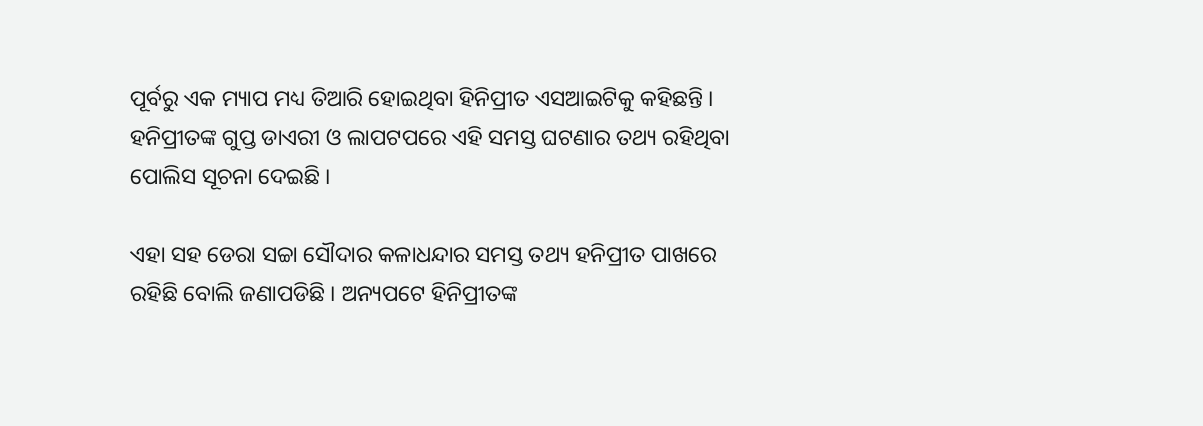ପୂର୍ବରୁ ଏକ ମ୍ୟାପ ମଧ୍ୟ ତିଆରି ହୋଇଥିବା ହିନିପ୍ରୀତ ଏସଆଇଟିକୁ କହିଛନ୍ତି । ହନିପ୍ରୀତଙ୍କ ଗୁପ୍ତ ଡାଏରୀ ଓ ଲାପଟପରେ ଏହି ସମସ୍ତ ଘଟଣାର ତଥ୍ୟ ରହିଥିବା ପୋଲିସ ସୂଚନା ଦେଇଛି ।

ଏହା ସହ ଡେରା ସଚ୍ଚା ସୌଦାର କଳାଧନ୍ଦାର ସମସ୍ତ ତଥ୍ୟ ହନିପ୍ରୀତ ପାଖରେ ରହିଛି ବୋଲି ଜଣାପଡିଛି । ଅନ୍ୟପଟେ ହିନିପ୍ରୀତଙ୍କ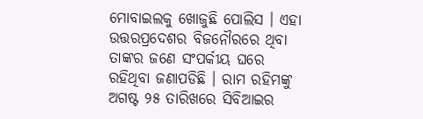ମୋବାଇଲକୁ ଖୋଜୁଛି ପୋଲିସ । ଏହା ଉତ୍ତରପ୍ରଦେଶର ବିଜନୌରରେ ଥିବା ତାଙ୍କର ଜଣେ ସଂପର୍କୀୟ ଘରେ ରହିଥିବା ଜଣାପଡିଛି । ରାମ ରହିମଙ୍କୁ ଅଗଷ୍ଟ ୨୫ ତାରିଖରେ ସିବିଆଇର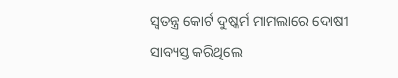ସ୍ୱତନ୍ତ୍ର କୋର୍ଟ ଦୁଷ୍କର୍ମ ମାମଲାରେ ଦୋଷୀ ସାବ୍ୟସ୍ତ କରିଥିଲେ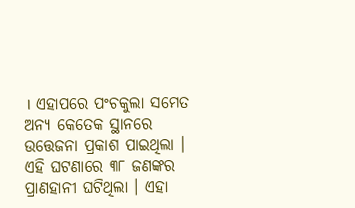। ଏହାପରେ ପଂଚକୁଲା ସମେତ ଅନ୍ୟ କେତେକ ସ୍ଥାନରେ ଉତ୍ତେଜନା ପ୍ରକାଶ ପାଇଥିଲା । ଏହି ଘଟଣାରେ ୩୮ ଜଣଙ୍କର ପ୍ରାଣହାନୀ ଘଟିଥିଲା । ଏହା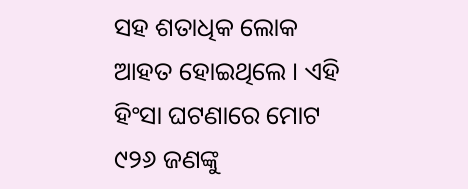ସହ ଶତାଧିକ ଲୋକ ଆହତ ହୋଇଥିଲେ । ଏହି ହିଂସା ଘଟଣାରେ ମୋଟ ୯୨୬ ଜଣଙ୍କୁ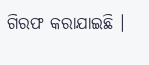ଗିରଫ କରାଯାଇଛି ।